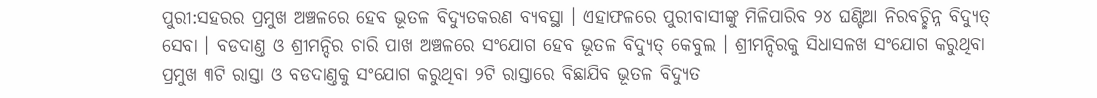ପୁରୀ:ସହରର ପ୍ରମୁଖ ଅଞ୍ଚଳରେ ହେବ ଭୂତଳ ବିଦ୍ୟୁତକରଣ ବ୍ୟବସ୍ଥା । ଏହାଫଳରେ ପୁରୀବାସୀଙ୍କୁ ମିଳିପାରିବ ୨୪ ଘଣ୍ଟିଆ ନିରବଚ୍ଛିନ୍ନ ବିଦ୍ୟୁତ୍ ସେବା । ବଡଦାଣ୍ତ ଓ ଶ୍ରୀମନ୍ଦିର ଚାରି ପାଖ ଅଞ୍ଚଳରେ ସଂଯୋଗ ହେବ ଭୂତଳ ବିଦ୍ୟୁତ୍ କେବୁଲ । ଶ୍ରୀମନ୍ଦିରକୁ ସିଧାସଳଖ ସଂଯୋଗ କରୁଥିବା ପ୍ରମୁଖ ୩ଟି ରାସ୍ତା ଓ ବଡଦାଣ୍ତକୁ ସଂଯୋଗ କରୁଥିବା ୨ଟି ରାସ୍ତାରେ ବିଛାଯିବ ଭୂତଳ ବିଦ୍ୟୁତ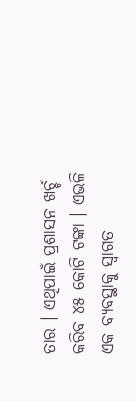ତାର । ଏଥିପାଇଁ ପ୍ରଶାସନ ଖର୍ଚ୍ଚ କରିବ ୪୫ କୋଟି ଟଙ୍କା । ଏଭଳି ଏକ ବ୍ୟବସ୍ଥାକୁ ସ୍ବାଗତ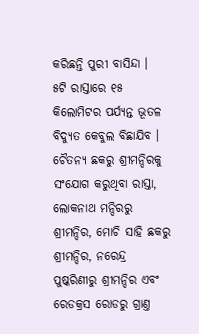କରିଛନ୍ତି ପୁରୀ ବାସିନ୍ଦା ।
୫ଟି ରାସ୍ତାରେ ୧୫ କିଲୋମିଟର ପର୍ଯ୍ୟନ୍ତ ଭୂତଳ ବିଦ୍ୟୁତ କେବୁଲ ବିଛାଯିବ । ଚୈତନ୍ୟ ଛକରୁ ଶ୍ରୀମନ୍ଦିରକୁ ସଂଯୋଗ କରୁଥିବା ରାସ୍ତା, ଲୋକନାଥ ମନ୍ଦିରରୁ ଶ୍ରୀମନ୍ଦିର, ମୋଚି ସାହି ଛକରୁ ଶ୍ରୀମନ୍ଦିର, ନରେନ୍ଦ୍ର ପୁଷ୍କରିଣୀରୁ ଶ୍ରୀମନ୍ଦିର ଏବଂ ରେଡକ୍ରସ ରୋଡରୁ ଗ୍ରାଣ୍ତ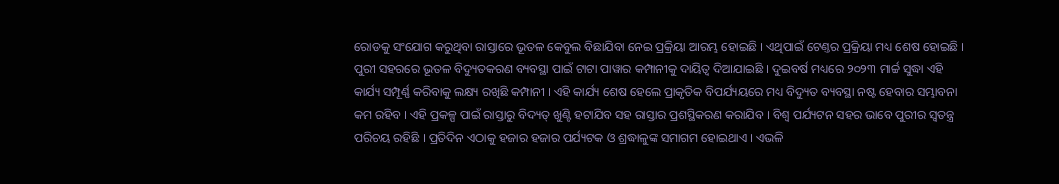ରୋଡକୁ ସଂଯୋଗ କରୁଥିବା ରାସ୍ତାରେ ଭୂତଳ କେବୁଲ ବିଛାଯିବା ନେଇ ପ୍ରକ୍ରିୟା ଆରମ୍ଭ ହୋଇଛି । ଏଥିପାଇଁ ଟେଣ୍ତର ପ୍ରକ୍ରିୟା ମଧ୍ୟ ଶେଷ ହୋଇଛି ।
ପୁରୀ ସହରରେ ଭୂତଳ ବିଦ୍ୟୁତକରଣ ବ୍ୟବସ୍ଥା ପାଇଁ ଟାଟା ପାୱାର କମ୍ପାନୀକୁ ଦାୟିତ୍ବ ଦିଆଯାଇଛି । ଦୁଇବର୍ଷ ମଧ୍ୟରେ ୨୦୨୩ ମାର୍ଚ୍ଚ ସୁଦ୍ଧା ଏହି କାର୍ଯ୍ୟ ସମ୍ପୂର୍ଣ୍ଣ କରିବାକୁ ଲକ୍ଷ୍ୟ ରଖିଛି କମ୍ପାନୀ । ଏହି କାର୍ଯ୍ୟ ଶେଷ ହେଲେ ପ୍ରାକୃତିକ ବିପର୍ଯ୍ୟୟରେ ମଧ୍ୟ ବିଦ୍ୟୁତ ବ୍ୟବସ୍ଥା ନଷ୍ଟ ହେବାର ସମ୍ଭାବନା କମ ରହିବ । ଏହି ପ୍ରକଳ୍ପ ପାଇଁ ରାସ୍ତାରୁ ବିଦ୍ୟତ୍ ଖୁଣ୍ଟି ହଟାଯିବ ସହ ରାସ୍ତାର ପ୍ରଶସ୍ଥିକରଣ କରାଯିବ । ବିଶ୍ବ ପର୍ଯ୍ୟଟନ ସହର ଭାବେ ପୁରୀର ସ୍ବତନ୍ତ୍ର ପରିଚୟ ରହିଛି । ପ୍ରତିଦିନ ଏଠାକୁ ହଜାର ହଜାର ପର୍ଯ୍ୟଟକ ଓ ଶ୍ରଦ୍ଧାଳୁଙ୍କ ସମାଗମ ହୋଇଥାଏ । ଏଭଳି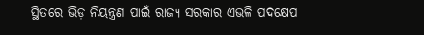ସ୍ଥିତରେ ଭିଡ଼ ନିୟନ୍ତ୍ରଣ ପାଇଁ ରାଜ୍ୟ ସରକାର ଏଭଳି ପଦକ୍ଷେପ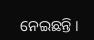ନେଇଛନ୍ତି ।